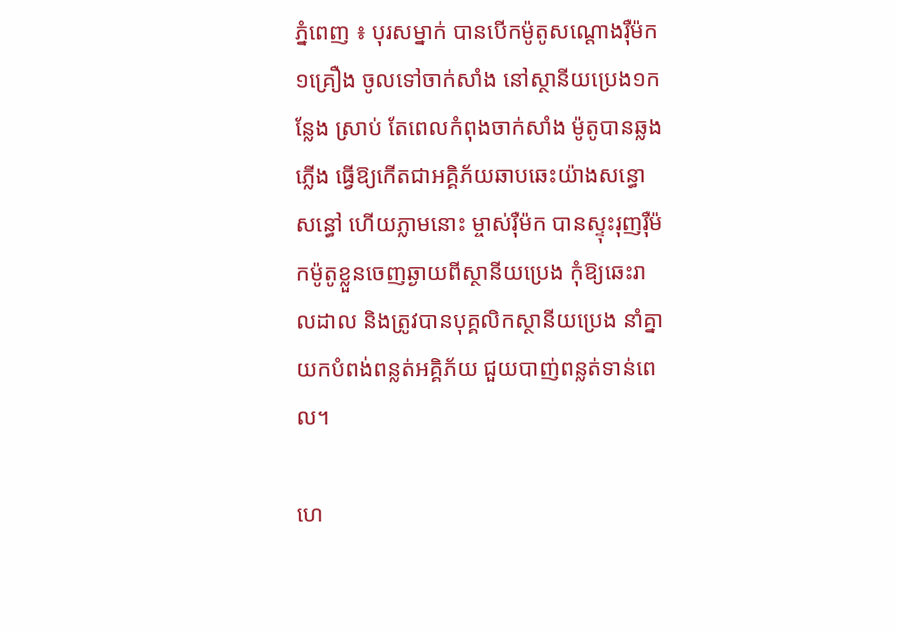ភ្នំពេញ ៖ បុរសម្នាក់ បានបើកម៉ូតូសណ្តោងរ៉ឺម៉ក ១គ្រឿង ចូលទៅចាក់សាំង នៅស្ថានីយប្រេង១កន្លែង ស្រាប់ តែពេលកំពុងចាក់សាំង ម៉ូតូបានឆ្លងភ្លើង ធ្វើឱ្យកើតជាអគ្គិភ័យឆាបឆេះយ៉ាងសន្ធោសន្ធៅ ហើយភ្លាមនោះ ម្ចាស់រ៉ឺម៉ក បានស្ទុះរុញរ៉ឺម៉កម៉ូតូខ្លួនចេញឆ្ងាយពីស្ថានីយប្រេង កុំឱ្យឆេះរាលដាល និងត្រូវបានបុគ្គលិកស្ថានីយប្រេង នាំគ្នាយកបំពង់ពន្លត់អគ្គិភ័យ ជួយបាញ់ពន្លត់ទាន់ពេល។

ហេ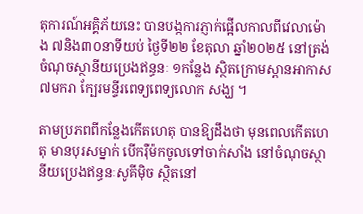តុការណ៍អគ្គិភ័យនេះ បានបង្កការភ្ញាក់ផ្អើលកាលពីវេលាម៉ោង ៧និង៣០នាទីយប់ ថ្ងៃទី២២ ខែតុលា ឆ្នាំ២០២៥ នៅត្រង់ចំណុចស្ថានីយប្រេងឥន្ធនៈ ១កន្លែង ស្ថិតក្រោមស្ពានអាកាស៧មករា ក្បែរមន្ទីរពេទ្យពេទ្យលោក សង្ឃ ។

តាមប្រភពពីកន្លែងកើតហេតុ បានឱ្យដឹងថា មុនពេលកើតហេតុ មានបុរសម្នាក់ បើករ៉ឺម៉កចូលទៅចាក់សាំង នៅចំណុចស្ថានីយប្រេងឥន្ធនៈសូគីម៉ិច ស្ថិតនៅ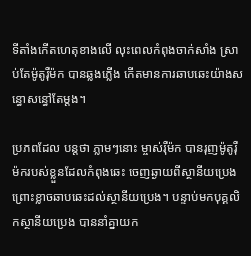ទីតាំងកើតហេតុខាងលើ លុះពេលកំពុងចាក់សាំង ស្រាប់តែម៉ូតូរ៉ឺម៉ក បានឆ្លងភ្លើង កើតមានការឆាបឆេះយ៉ាងសន្ធោសន្ធៅតែម្តង។

ប្រភពដែល បន្តថា ភ្លាមៗនោះ ម្ចាស់រ៉ឺម៉ក បានរុញម៉ូតូរ៉ឺម៉ករបស់ខ្លួនដែលកំពុងឆេះ ចេញឆ្ងាយពីស្ថានីយប្រេង ព្រោះខ្លាចឆាបឆេះដល់ស្ថានីយប្រេង។ បន្ទាប់មកបុគ្គលិកស្ថានីយប្រេង បាននាំគ្នាយក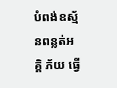បំពង់ឧស្ម័នពន្លត់អគ្គិ ភ័យ ធ្វើ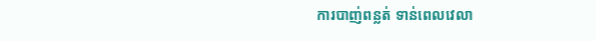ការបាញ់ពន្លត់ ទាន់ពេលវេលា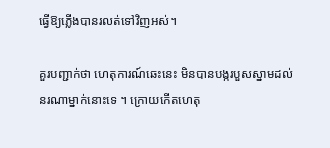ធ្វើឱ្យភ្លើងបានរលត់ទៅវិញអស់។

គួរបញ្ជាក់ថា ហេតុការណ៍ឆេះនេះ មិនបានបង្ករបួសស្នាមដល់នរណាម្នាក់នោះទេ ។ ក្រោយកើតហេតុ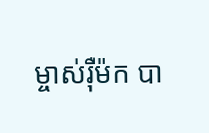ម្ចាស់រ៉ឺម៉ក បា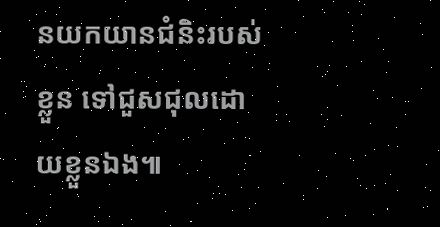នយកយានជំនិះរបស់ខ្លួន ទៅជួសជុលដោយខ្លួនឯង៕